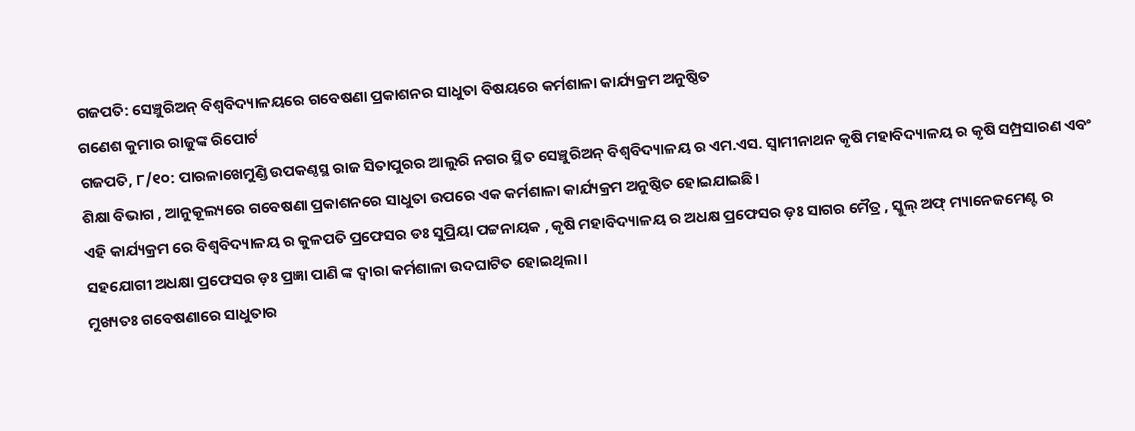ଗଜପତି: ସେଞ୍ଚୁରିଅନ୍ ବିଶ୍ୱବିଦ୍ୟାଳୟରେ ଗବେଷଣା ପ୍ରକାଶନର ସାଧୁତା ବିଷୟରେ କର୍ମଶାଳା କାର୍ଯ୍ୟକ୍ରମ ଅନୁଷ୍ଠିତ
ଗଣେଶ କୁମାର ରାଜୁଙ୍କ ରିପୋର୍ଟ
ଗଜପତି, ୮/୧୦: ପାରଳାଖେମୁଣ୍ଡି ଉପକଣ୍ଠସ୍ଥ ରାଜ ସିତାପୁରର ଆଲୁରି ନଗର ସ୍ଥିତ ସେଞ୍ଚୁରିଅନ୍ ବିଶ୍ୱବିଦ୍ୟାଳୟ ର ଏମ.ଏସ. ସ୍ୱାମୀନାଥନ କୃଷି ମହାବିଦ୍ୟାଳୟ ର କୃଷି ସମ୍ପ୍ରସାରଣ ଏବଂ ଶିକ୍ଷା ବିଭାଗ , ଆନୁକୂଲ୍ୟରେ ଗବେଷଣା ପ୍ରକାଶନରେ ସାଧୁତା ଉପରେ ଏକ କର୍ମଶାଳା କାର୍ଯ୍ୟକ୍ରମ ଅନୁଷ୍ଠିତ ହୋଇଯାଇଛି।
ଏହି କାର୍ଯ୍ୟକ୍ରମ ରେ ବିଶ୍ୱବିଦ୍ୟାଳୟ ର କୁଳପତି ପ୍ରଫେସର ଡଃ ସୁପ୍ରିୟା ପଟ୍ଟନାୟକ , କୃଷି ମହାବିଦ୍ୟାଳୟ ର ଅଧକ୍ଷ ପ୍ରଫେସର ଡ଼ଃ ସାଗର ମୈତ୍ର , ସ୍କୁଲ୍ ଅଫ୍ ମ୍ୟାନେଜମେଣ୍ଟ ର ସହଯୋଗୀ ଅଧକ୍ଷା ପ୍ରଫେସର ଡ଼ଃ ପ୍ରଜ୍ଞା ପାଣି ଙ୍କ ଦ୍ୱାରା କର୍ମଶାଳା ଉଦଘାଟିତ ହୋଇଥିଲା।
ମୁଖ୍ୟତଃ ଗବେଷଣାରେ ସାଧୁତାର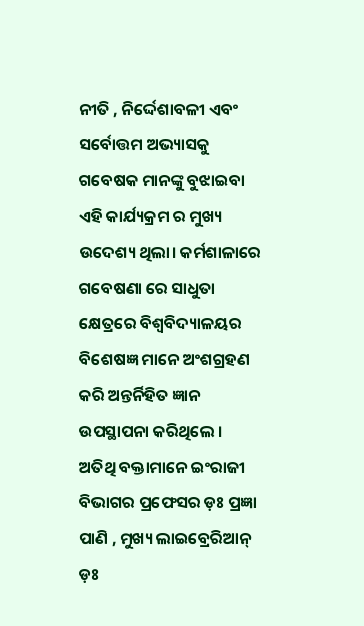ନୀତି , ନିର୍ଦ୍ଦେଶାବଳୀ ଏବଂ ସର୍ବୋତ୍ତମ ଅଭ୍ୟାସକୁ ଗବେଷକ ମାନଙ୍କୁ ବୁଝାଇବା ଏହି କାର୍ଯ୍ୟକ୍ରମ ର ମୁଖ୍ୟ ଉଦେଶ୍ୟ ଥିଲା। କର୍ମଶାଳାରେ ଗବେଷଣା ରେ ସାଧୁତା କ୍ଷେତ୍ରରେ ବିଶ୍ୱବିଦ୍ୟାଳୟର ବିଶେଷଜ୍ଞ ମାନେ ଅଂଶଗ୍ରହଣ କରି ଅନ୍ତର୍ନିହିତ ଜ୍ଞାନ ଉପସ୍ଥାପନା କରିଥିଲେ ।
ଅତିଥି ବକ୍ତାମାନେ ଇଂରାଜୀ ବିଭାଗର ପ୍ରଫେସର ଡ଼ଃ ପ୍ରଜ୍ଞା ପାଣି , ମୁଖ୍ୟ ଲାଇବ୍ରେରିଆନ୍ ଡ଼ଃ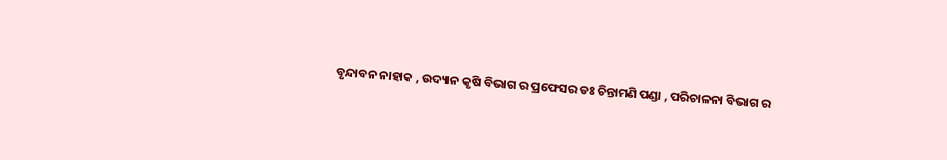ବୃନ୍ଦାବନ ନାହାକ , ଉଦ୍ୟାନ କୃଷି ବିଭାଗ ର ପ୍ରଫେସର ଡଃ ଚିନ୍ତାମଣି ପଣ୍ଡା , ପରିଚାଳନା ବିଭାଗ ର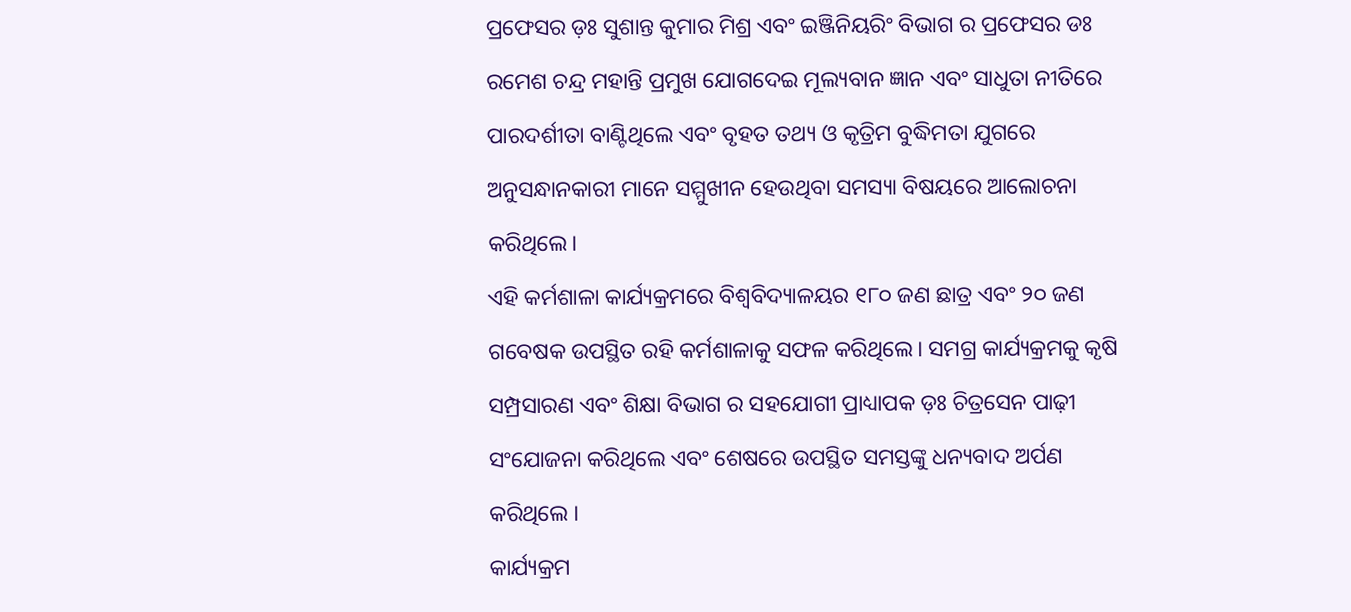ପ୍ରଫେସର ଡ଼ଃ ସୁଶାନ୍ତ କୁମାର ମିଶ୍ର ଏବଂ ଇଞ୍ଜିନିୟରିଂ ବିଭାଗ ର ପ୍ରଫେସର ଡଃ ରମେଶ ଚନ୍ଦ୍ର ମହାନ୍ତି ପ୍ରମୁଖ ଯୋଗଦେଇ ମୂଲ୍ୟବାନ ଜ୍ଞାନ ଏବଂ ସାଧୁତା ନୀତିରେ ପାରଦର୍ଶୀତା ବାଣ୍ଟିଥିଲେ ଏବଂ ବୃହତ ତଥ୍ୟ ଓ କୃତ୍ରିମ ବୁଦ୍ଧିମତା ଯୁଗରେ ଅନୁସନ୍ଧାନକାରୀ ମାନେ ସମ୍ମୁଖୀନ ହେଉଥିବା ସମସ୍ୟା ବିଷୟରେ ଆଲୋଚନା କରିଥିଲେ।
ଏହି କର୍ମଶାଳା କାର୍ଯ୍ୟକ୍ରମରେ ବିଶ୍ୱବିଦ୍ୟାଳୟର ୧୮୦ ଜଣ ଛାତ୍ର ଏବଂ ୨୦ ଜଣ ଗବେଷକ ଉପସ୍ଥିତ ରହି କର୍ମଶାଳାକୁ ସଫଳ କରିଥିଲେ। ସମଗ୍ର କାର୍ଯ୍ୟକ୍ରମକୁ କୃଷି ସମ୍ପ୍ରସାରଣ ଏବଂ ଶିକ୍ଷା ବିଭାଗ ର ସହଯୋଗୀ ପ୍ରାଧ୍ୟାପକ ଡ଼ଃ ଚିତ୍ରସେନ ପାଢ଼ୀ ସଂଯୋଜନା କରିଥିଲେ ଏବଂ ଶେଷରେ ଉପସ୍ଥିତ ସମସ୍ତଙ୍କୁ ଧନ୍ୟବାଦ ଅର୍ପଣ କରିଥିଲେ ।
କାର୍ଯ୍ୟକ୍ରମ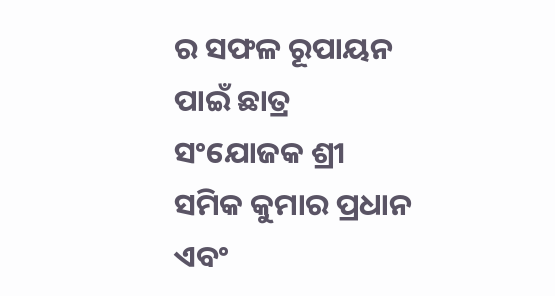ର ସଫଳ ରୂପାୟନ ପାଇଁ ଛାତ୍ର ସଂଯୋଜକ ଶ୍ରୀ ସମିକ କୁମାର ପ୍ରଧାନ ଏବଂ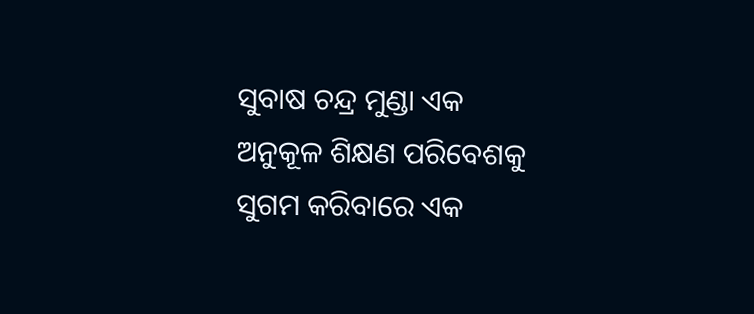ସୁବାଷ ଚନ୍ଦ୍ର ମୁଣ୍ଡା ଏକ ଅନୁକୂଳ ଶିକ୍ଷଣ ପରିବେଶକୁ ସୁଗମ କରିବାରେ ଏକ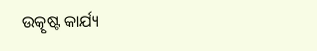ଉତ୍କୃଷ୍ଟ କାର୍ଯ୍ୟ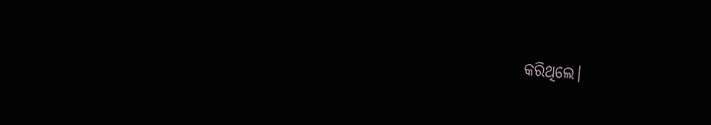କରିଥିଲେ।